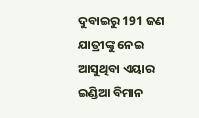ଦୁବାଇରୁ 191 ଜଣ ଯାତ୍ରୀଙ୍କୁ ନେଇ ଆସୁଥିବା ଏୟାର ଇଣ୍ଡିଆ ବିମାନ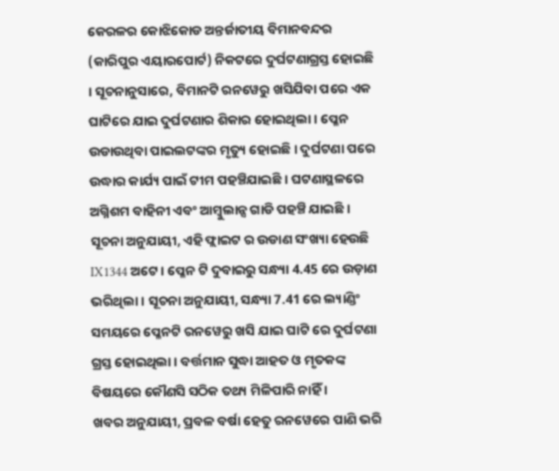କେରଳର କୋଝିକୋଡ ଅନ୍ତର୍ଜାତୀୟ ବିମାନବନ୍ଦର (କାରିପୁର ଏୟାରପୋର୍ଟ) ନିକଟରେ ଦୁର୍ଘଟଣାଗ୍ରସ୍ତ ହୋଇଛି । ସୂଚନାନୁସାରେ, ବିମାନଟି ରନୱେରୁ ଖସିଯିବା ପରେ ଏକ ଘାଟିରେ ଯାଇ ଦୁର୍ଘଟଣାର ଶିକାର ହୋଇଥିଲା । ପ୍ଳେନ ଉଡାଉଥିବା ପାଇଲଟଙ୍କର ମୃତ୍ୟୁ ହୋଇଛି । ଦୁର୍ଘଟଣା ପରେ ଉଦ୍ଧାର କାର୍ଯ୍ୟ ପାଇଁ ଟୀମ ପହଞ୍ଚିଯାଇଛି । ଘଟଣାସ୍ଥଳରେ ଅଗ୍ନିଶମ ବାହିନୀ ଏବଂ ଆମ୍ବୁଲାନ୍ସ ଗାଡି ପହଞ୍ଚି ଯାଇଛି ।
ସୂଚନା ଅନୁଯାୟୀ, ଏହି ଫ୍ଲାଇଟ ର ଉଡାଣ ସଂଖ୍ୟା ହେଉଛି IX1344 ଅଟେ । ପ୍ଳେନ ଟି ଦୁବାଇରୁ ସନ୍ଧ୍ୟା 4.45 ରେ ଉଡ଼ାଣ ଭରିଥିଲା । ସୂଚନା ଅନୁଯାୟୀ, ସନ୍ଧ୍ୟା 7.41 ରେ ଲ୍ୟାଣ୍ଡିଂ ସମୟରେ ପ୍ଳେନଟି ରନୱେରୁ ଖସି ଯାଇ ଘାଟି ରେ ଦୁର୍ଘଟଣା ଗ୍ରସ୍ତ ହୋଇଥିଲା । ବର୍ତ୍ତମାନ ସୁଦ୍ଧା ଆହତ ଓ ମୃତକଙ୍କ ବିଷୟରେ କୌଣସି ସଠିକ ତଥ୍ୟ ମିଳିପାରି ନାହିଁ ।
ଖବର ଅନୁଯାୟୀ, ପ୍ରବଳ ବର୍ଷା ହେତୁ ରନୱେରେ ପାଣି ଭରି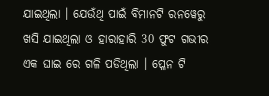ଯାଇଥିଲା । ଯେଉଁଥି ପାଇଁ ବିମାନଟି ରନୱେରୁ ଖସି ଯାଇଥିଲା ଓ ହାରାହାରି 30 ଫୁଟ ଗଭୀର ଏକ ଘାଇ ରେ ଗଳି ପଡିଥିଲା । ପ୍ଳେନ ଟି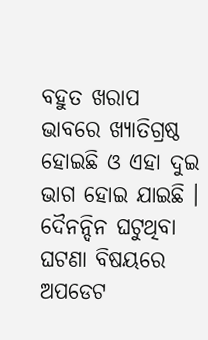ବହୁତ ଖରାପ ଭାବରେ ଖ୍ୟାତିଗ୍ରଷ୍ଠ ହୋଇଛି ଓ ଏହା ଦୁଇ ଭାଗ ହୋଇ ଯାଇଛି ।
ଦୈନନ୍ଦିନ ଘଟୁଥିବା ଘଟଣା ବିଷୟରେ ଅପଡେଟ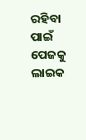ରହିବା ପାଇଁ ପେଜକୁ ଲାଇକ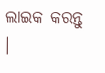ଲାଇକ କରନ୍ତୁ ।